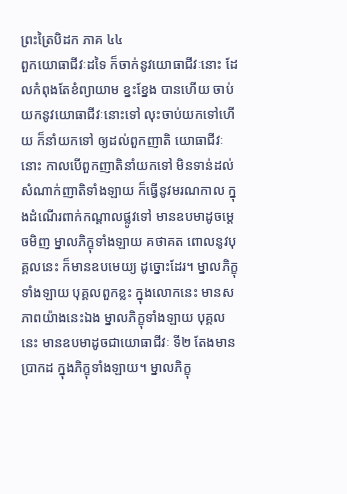ព្រះត្រៃបិដក ភាគ ៤៤
ពួកយោធាជីវៈដទៃ ក៏ចាក់នូវយោធាជីវៈនោះ ដែលកំពុងតែខំព្យាយាម ខ្នះខ្នែង បានហើយ ចាប់យកនូវយោធាជីវៈនោះទៅ លុះចាប់យកទៅហើយ ក៏នាំយកទៅ ឲ្យដល់ពួកញាតិ យោធាជីវៈនោះ កាលបើពួកញាតិនាំយកទៅ មិនទាន់ដល់សំណាក់ញាតិទាំងឡាយ ក៏ធ្វើនូវមរណកាល ក្នុងដំណើរពាក់កណ្តាលផ្លូវទៅ មានឧបមាដូចម្តេចមិញ ម្នាលភិក្ខុទាំងឡាយ គថាគត ពោលនូវបុគ្គលនេះ ក៏មានឧបមេយ្យ ដូច្នោះដែរ។ ម្នាលភិក្ខុទាំងឡាយ បុគ្គលពួកខ្លះ ក្នុងលោកនេះ មានសភាពយ៉ាងនេះឯង ម្នាលភិក្ខុទាំងឡាយ បុគ្គលនេះ មានឧបមាដូចជាយោធាជីវៈ ទី២ តែងមានប្រាកដ ក្នុងភិក្ខុទាំងឡាយ។ ម្នាលភិក្ខុ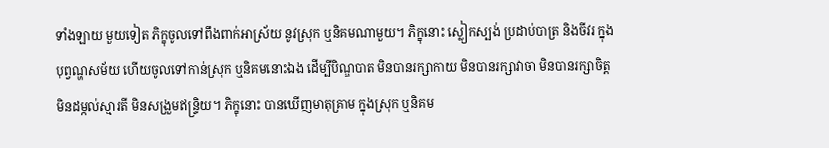ទាំងឡាយ មួយទៀត ភិក្ខុចូលទៅពឹងពាក់អាស្រ័យ នូវស្រុក ឬនិគមណាមួយ។ ភិក្ខុនោះ ស្លៀកស្បង់ ប្រដាប់បាត្រ និងចីវរ ក្នុងបុព្វណ្ហសម័យ ហើយចូលទៅកាន់ស្រុក ឬនិគមនោះឯង ដើម្បីបិណ្ឌបាត មិនបានរក្សាកាយ មិនបានរក្សាវាចា មិនបានរក្សាចិត្ត មិនដម្កល់ស្មារតី មិនសង្រួមឥន្ទ្រិយ។ ភិក្ខុនោះ បានឃើញមាតុគ្រាម ក្នុងស្រុក ឬនិគម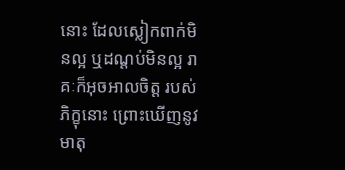នោះ ដែលស្លៀកពាក់មិនល្អ ឬដណ្តប់មិនល្អ រាគៈក៏អុចអាលចិត្ត របស់ភិក្ខុនោះ ព្រោះឃើញនូវមាតុ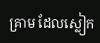គ្រាម ដែលស្លៀក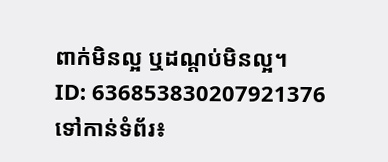ពាក់មិនល្អ ឬដណ្តប់មិនល្អ។
ID: 636853830207921376
ទៅកាន់ទំព័រ៖